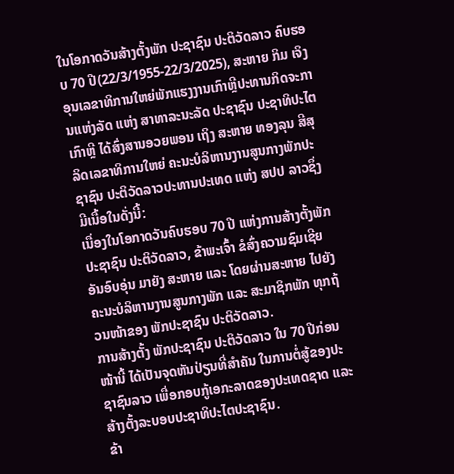ໃນໂອກາດວັນສ້າງຕັ້ງພັກ ປະຊາຊົນ ປະຕິວັດລາວ ຄົບຮອບ 70 ປີ(22/3/1955-22/3/2025), ສະຫາຍ ກິມ ເຈິງ ອຸນເລຂາທິການໃຫຍ່ພັກແຮງງານເກົາຫຼີປະທານກິດຈະການແຫ່ງລັດ ແຫ່ງ ສາທາລະນະລັດ ປະຊາຊົນ ປະຊາທິປະໄຕເກົາຫຼີ ໄດ້ສົ່ງສານອວຍພອນ ເຖິງ ສະຫາຍ ທອງລຸນ ສີສຸລິດເລຂາທິການໃຫຍ່ ຄະນະບໍລິຫານງານສູນກາງພັກປະຊາຊົນ ປະຕິວັດລາວປະທານປະເທດ ແຫ່ງ ສປປ ລາວຊຶ່ງມີເນື້ອໃນດັ່ງນີ້:
ເນື່ອງໃນໂອກາດວັນຄົບຮອບ 70 ປີ ແຫ່ງການສ້າງຕັ້ງພັກປະຊາຊົນ ປະຕິວັດລາວ, ຂ້າພະເຈົ້າ ຂໍສົ່ງຄວາມຊົມເຊີຍອັນອົບອຸ່ນ ມາຍັງ ສະຫາຍ ແລະ ໂດຍຜ່ານສະຫາຍ ໄປຍັງ ຄະນະບໍລິຫານງານສູນກາງພັກ ແລະ ສະມາຊິກພັກ ທຸກຖ້ວນໜ້າຂອງ ພັກປະຊາຊົນ ປະຕິວັດລາວ.
ການສ້າງຕັ້ງ ພັກປະຊາຊົນ ປະຕິວັດລາວ ໃນ 70 ປີກ່ອນໜ້ານີ້ ໄດ້ເປັນຈຸດຫັນປ່ຽນທີ່ສໍາຄັນ ໃນການຕໍ່ສູ້ຂອງປະຊາຊົນລາວ ເພື່ອກອບກູ້ເອກະລາດຂອງປະເທດຊາດ ແລະ ສ້າງຕັ້ງລະບອບປະຊາທິປະໄຕປະຊາຊົນ.
ຂ້າ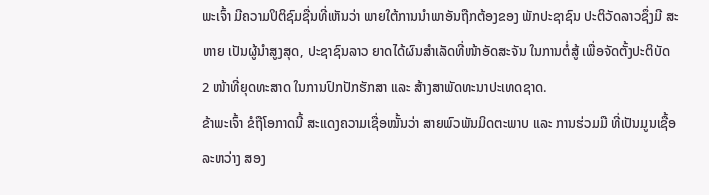ພະເຈົ້າ ມີຄວາມປິຕິຊົມຊື່ນທີ່ເຫັນວ່າ ພາຍໃຕ້ການນໍາພາອັນຖືກຕ້ອງຂອງ ພັກປະຊາຊົນ ປະຕິວັດລາວຊຶ່ງມີ ສະຫາຍ ເປັນຜູ້ນຳສູງສຸດ, ປະຊາຊົນລາວ ຍາດໄດ້ຜົນສໍາເລັດທີ່ໜ້າອັດສະຈັນ ໃນການຕໍ່ສູ້ ເພື່ອຈັດຕັ້ງປະຕິບັດ 2 ໜ້າທີ່ຍຸດທະສາດ ໃນການປົກປັກຮັກສາ ແລະ ສ້າງສາພັດທະນາປະເທດຊາດ.
ຂ້າພະເຈົ້າ ຂໍຖືໂອກາດນີ້ ສະແດງຄວາມເຊື່ອໝັ້ນວ່າ ສາຍພົວພັນມິດຕະພາບ ແລະ ການຮ່ວມມື ທີ່ເປັນມູນເຊື້ອ ລະຫວ່າງ ສອງ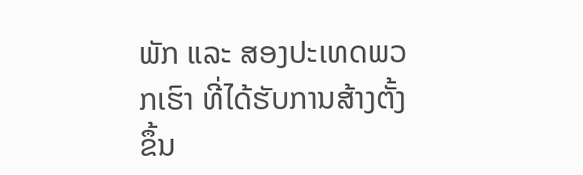ພັກ ແລະ ສອງປະເທດພວກເຮົາ ທີ່ໄດ້ຮັບການສ້າງຕັ້ງຂຶ້ນ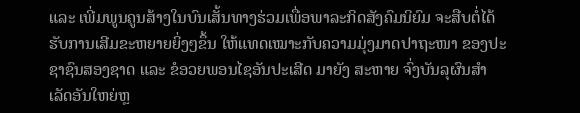ແລະ ເພີ່ມພູນຄູນສ້າງໃນບົນເສັ້ນທາງຮ່ວມເພື່ອພາລະກິດສັງຄົມນິຍົມ ຈະສືບຕໍ່ໄດ້ຮັບການເສີມຂະຫຍາຍຍິ່ງໆຂຶ້ນ ໃຫ້ແທດເໝາະກັບຄວາມມຸ່ງມາດປາຖະໜາ ຂອງປະຊາຊົນສອງຊາດ ແລະ ຂໍອວຍພອນໄຊອັນປະເສີດ ມາຍັງ ສະຫາຍ ຈົ່ງບັນລຸຜົນສໍາເລັດອັນໃຫຍ່ຫຼ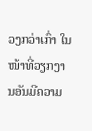ວງກວ່າເກົ່າ ໃນໜ້າທີ່ວຽກງານອັນມີຄວາມ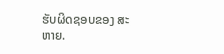ຮັບຜິດຊອບຂອງ ສະຫາຍ.